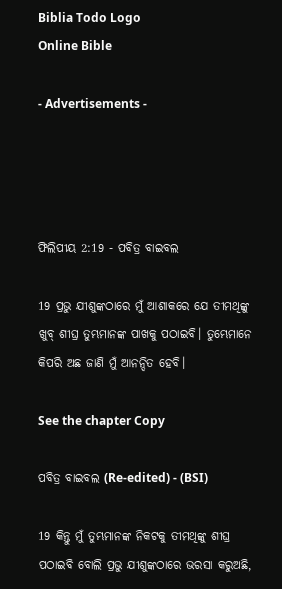Biblia Todo Logo
Online Bible

- Advertisements -




ଫିଲିପୀୟ 2:19 - ପବିତ୍ର ବାଇବଲ

19 ପ୍ରଭୁ ଯୀଶୁଙ୍କଠାରେ ମୁଁ ଆଶାକରେ ଯେ ତୀମଥିଙ୍କୁ ଖୁବ୍ ଶୀଘ୍ର ତୁମ୍ଭମାନଙ୍କ ପାଖକୁ ପଠାଇବି। ତୁମ୍ଭେମାନେ କିପରି ଅଛ ଜାଣି ମୁଁ ଆନନ୍ଦିତ ହେବି।

See the chapter Copy

ପବିତ୍ର ବାଇବଲ (Re-edited) - (BSI)

19 କିନ୍ତୁ ମୁଁ ତୁମ୍ଭମାନଙ୍କ ନିକଟକୁ ତୀମଥିଙ୍କୁ ଶୀଘ୍ର ପଠାଇବି ବୋଲି ପ୍ରଭୁ ଯୀଶୁଙ୍କଠାରେ ଭରସା କରୁଅଛି,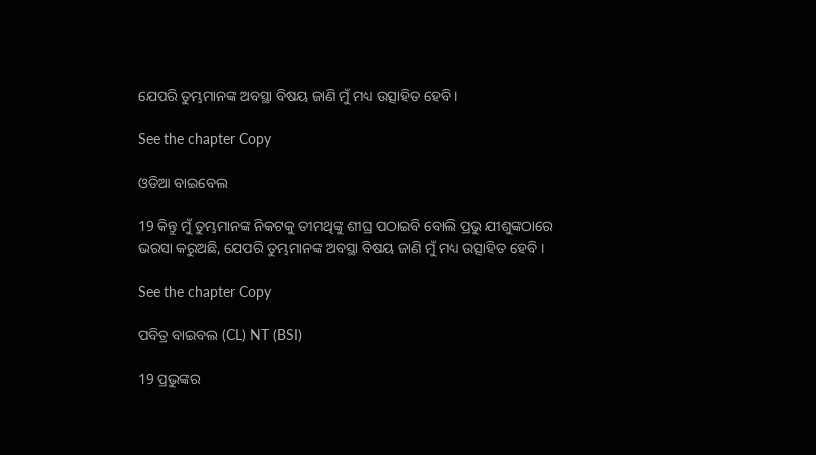ଯେପରି ତୁମ୍ଭମାନଙ୍କ ଅବସ୍ଥା ବିଷୟ ଜାଣି ମୁଁ ମଧ୍ୟ ଉତ୍ସାହିତ ହେବି।

See the chapter Copy

ଓଡିଆ ବାଇବେଲ

19 କିନ୍ତୁ ମୁଁ ତୁମ୍ଭମାନଙ୍କ ନିକଟକୁ ତୀମଥିଙ୍କୁ ଶୀଘ୍ର ପଠାଇବି ବୋଲି ପ୍ରଭୁ ଯୀଶୁଙ୍କଠାରେ ଭରସା କରୁଅଛି, ଯେପରି ତୁମ୍ଭମାନଙ୍କ ଅବସ୍ଥା ବିଷୟ ଜାଣି ମୁଁ ମଧ୍ୟ ଉତ୍ସାହିତ ହେବି ।

See the chapter Copy

ପବିତ୍ର ବାଇବଲ (CL) NT (BSI)

19 ପ୍ରଭୁଙ୍କର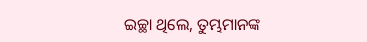ଇଚ୍ଛା ଥିଲେ, ତୁମ୍ଭମାନଙ୍କ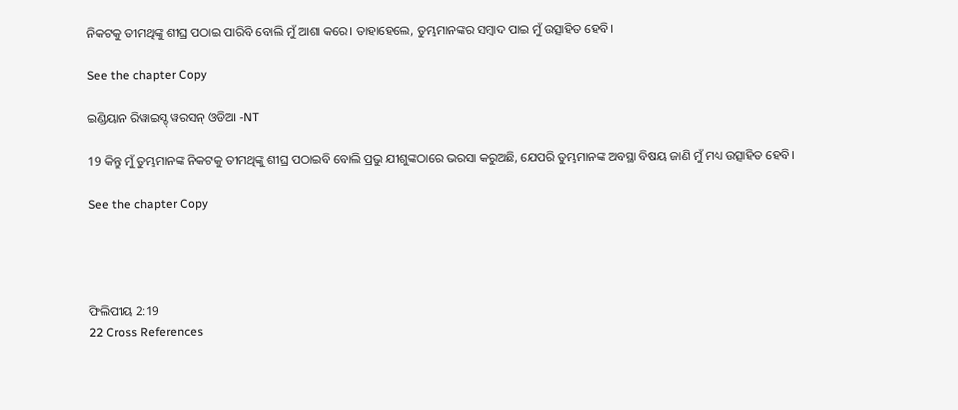ନିକଟକୁ ତୀମଥିଙ୍କୁ ଶୀଘ୍ର ପଠାଇ ପାରିବି ବୋଲି ମୁଁ ଆଶା କରେ। ତାହାହେଲେ, ତୁମ୍ଭମାନଙ୍କର ସମ୍ବାଦ ପାଇ ମୁଁ ଉତ୍ସାହିତ ହେବି।

See the chapter Copy

ଇଣ୍ଡିୟାନ ରିୱାଇସ୍ଡ୍ ୱରସନ୍ ଓଡିଆ -NT

19 କିନ୍ତୁ ମୁଁ ତୁମ୍ଭମାନଙ୍କ ନିକଟକୁ ତୀମଥିଙ୍କୁ ଶୀଘ୍ର ପଠାଇବି ବୋଲି ପ୍ରଭୁ ଯୀଶୁଙ୍କଠାରେ ଭରସା କରୁଅଛି, ଯେପରି ତୁମ୍ଭମାନଙ୍କ ଅବସ୍ଥା ବିଷୟ ଜାଣି ମୁଁ ମଧ୍ୟ ଉତ୍ସାହିତ ହେବି।

See the chapter Copy




ଫିଲିପୀୟ 2:19
22 Cross References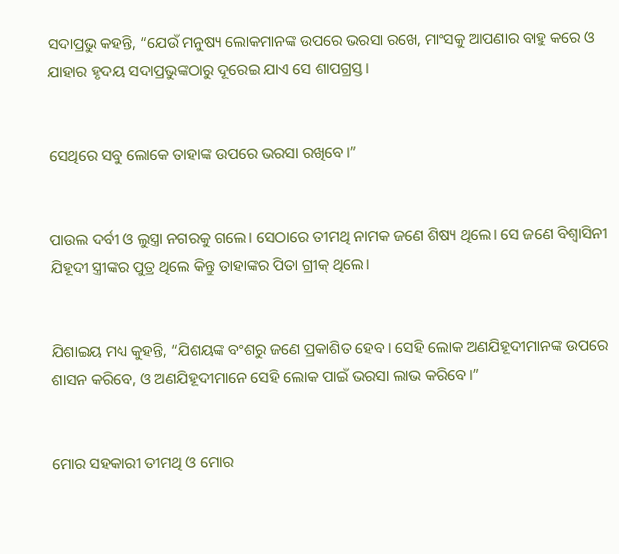ସଦାପ୍ରଭୁ କହନ୍ତି, “ଯେଉଁ ମନୁଷ୍ୟ ଲୋକମାନଙ୍କ ଉପରେ ଭରସା ରଖେ, ମାଂସକୁ ଆପଣାର ବାହୁ କରେ ଓ ଯାହାର ହୃଦୟ ସଦାପ୍ରଭୁଙ୍କଠାରୁ ଦୂରେଇ ଯାଏ ସେ ଶାପଗ୍ରସ୍ତ।


ସେଥିରେ ସବୁ ଲୋକେ ତାହାଙ୍କ ଉପରେ ଭରସା ରଖିବେ।”


ପାଉଲ ଦର୍ବୀ ଓ ଲୁସ୍ତ୍ରା ନଗରକୁ ଗଲେ। ସେଠାରେ ତୀମଥି ନାମକ ଜଣେ ଶିଷ୍ୟ ଥିଲେ। ସେ ଜଣେ ବିଶ୍ୱାସିନୀ ଯିହୂଦୀ ସ୍ତ୍ରୀଙ୍କର ପୁତ୍ର ଥିଲେ କିନ୍ତୁ ତାହାଙ୍କର ପିତା ଗ୍ରୀକ୍ ଥିଲେ।


ଯିଶାଇୟ ମଧ୍ୟ କୁହନ୍ତି, “ଯିଶୟଙ୍କ ବଂଶରୁ ଜଣେ ପ୍ରକାଶିତ ହେବ। ସେହି ଲୋକ ଅଣଯିହୂଦୀମାନଙ୍କ ଉପରେ ଶାସନ କରିବେ, ଓ ଅଣଯିହୂଦୀମାନେ ସେହି ଲୋକ ପାଇଁ ଭରସା ଲାଭ କରିବେ।”


ମୋର ସହକାରୀ ତୀମଥି ଓ ମୋର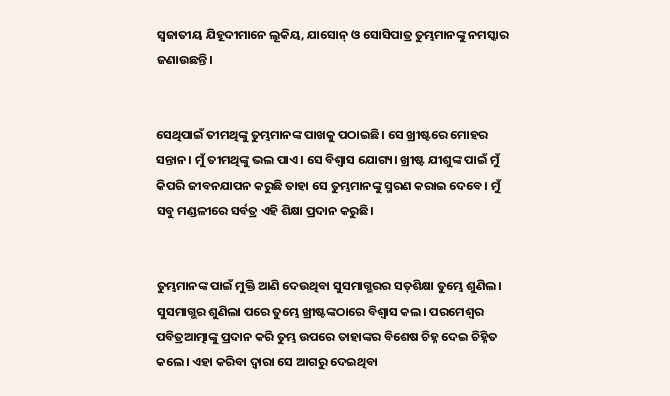ସ୍ୱଜାତୀୟ ଯିହୂଦୀମାନେ ଲୂକିୟ, ଯାସୋନ୍ ଓ ସୋସିପାତ୍ର ତୁମ୍ଭମାନଙ୍କୁ ନମସ୍କାର ଜଣାଉଛନ୍ତି।


ସେଥିପାଇଁ ତୀମଥିଙ୍କୁ ତୁମ୍ଭମାନଙ୍କ ପାଖକୁ ପଠାଇଛି। ସେ ଖ୍ରୀଷ୍ଟରେ ମୋହର ସନ୍ତାନ। ମୁଁ ତୀମଥିଙ୍କୁ ଭଲ ପାଏ। ସେ ବିଶ୍ୱାସ ଯୋଗ୍ୟ। ଖ୍ରୀଷ୍ଟ ଯୀଶୁଙ୍କ ପାଇଁ ମୁଁ କିପରି ଜୀବନଯାପନ କରୁଛି ତାହା ସେ ତୁମ୍ଭମାନଙ୍କୁ ସ୍ମରଣ କରାଇ ଦେବେ। ମୁଁ ସବୁ ମଣ୍ଡଳୀରେ ସର୍ବତ୍ର ଏହି ଶିକ୍ଷା ପ୍ରଦାନ କରୁଛି।


ତୁମ୍ଭମାନଙ୍କ ପାଇଁ ମୁକ୍ତି ଆଣି ଦେଉଥିବା ସୁସମାଗ୍ଭରର ସ‌ତ୍‌‌ଶିକ୍ଷା ତୁମ୍ଭେ ଶୁଣିଲ। ସୁସମାଗ୍ଭର ଶୁଣିଲା ପରେ ତୁମ୍ଭେ ଖ୍ରୀଷ୍ଟଙ୍କଠାରେ ବିଶ୍ୱାସ କଲ। ପରମେଶ୍ୱର ପବିତ୍ରଆତ୍ମାଙ୍କୁ ପ୍ରଦାନ କରି ତୁମ୍ଭ ଉପରେ ତାହାଙ୍କର ବିଶେଷ ଚିହ୍ନ ଦେଇ ଚିହ୍ନିତ କଲେ। ଏହା କରିବା ଦ୍ୱାରା ସେ ଆଗରୁ ଦେଇଥିବା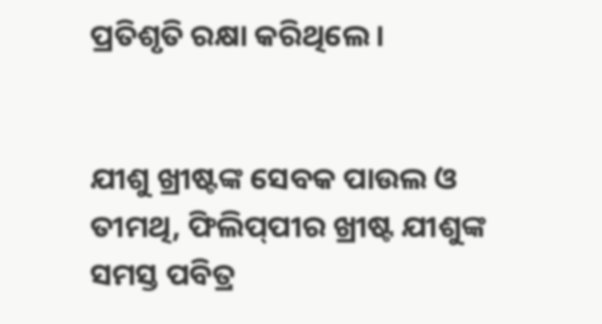ପ୍ରତିଶୃତି ରକ୍ଷା କରିଥିଲେ।


ଯୀଶୁ ଖ୍ରୀଷ୍ଟଙ୍କ ସେବକ ପାଉଲ ଓ ତୀମଥି, ଫିଲି‌ପ୍‌ପୀର ଖ୍ରୀଷ୍ଟ ଯୀଶୁଙ୍କ ସମସ୍ତ ପବିତ୍ର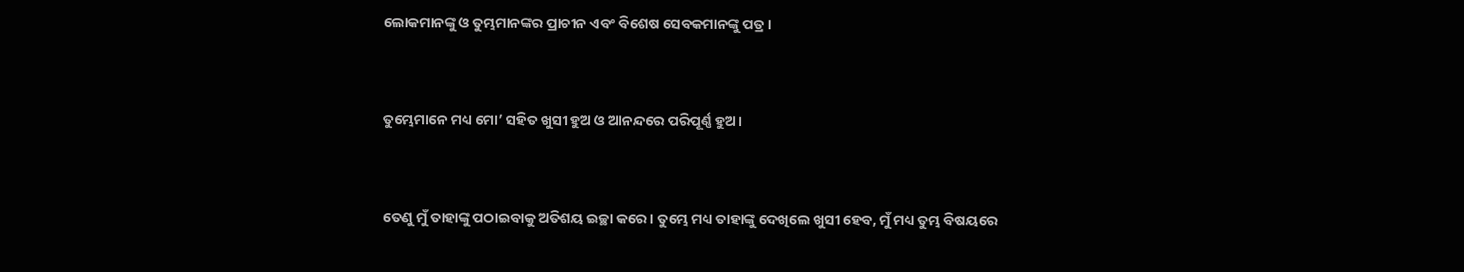ଲୋକମାନଙ୍କୁ ଓ ତୁମ୍ଭମାନଙ୍କର ପ୍ରାଚୀନ ଏବଂ ବିଶେଷ ସେବକମାନଙ୍କୁ ପତ୍ର।


ତୁମ୍ଭେମାନେ ମଧ୍ୟ ମୋ’ ସହିତ ଖୁସୀ ହୁଅ ଓ ଆନନ୍ଦରେ ପରିପୂର୍ଣ୍ଣ ହୁଅ।


ତେଣୁ ମୁଁ ତାହାଙ୍କୁ ପଠାଇବାକୁ ଅତିଶୟ ଇଚ୍ଛା କରେ। ତୁମ୍ଭେ ମଧ୍ୟ ତାହାଙ୍କୁ ଦେଖିଲେ ଖୁସୀ ହେବ, ମୁଁ ମଧ୍ୟ ତୁମ୍ଭ ବିଷୟରେ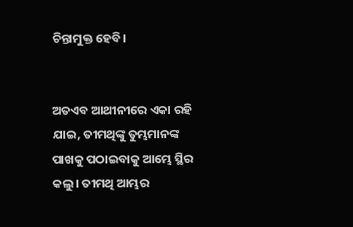ଚିନ୍ତାମୁକ୍ତ ହେବି।


ଅତଏବ ଆଥୀନୀରେ ଏକା ରହି ଯାଇ, ତୀମଥିଙ୍କୁ ତୁମ୍ଭମାନଙ୍କ ପାଖକୁ ପଠାଇବାକୁ ଆମ୍ଭେ ସ୍ଥିର କଲୁ। ତୀମଥି ଆମ୍ଭର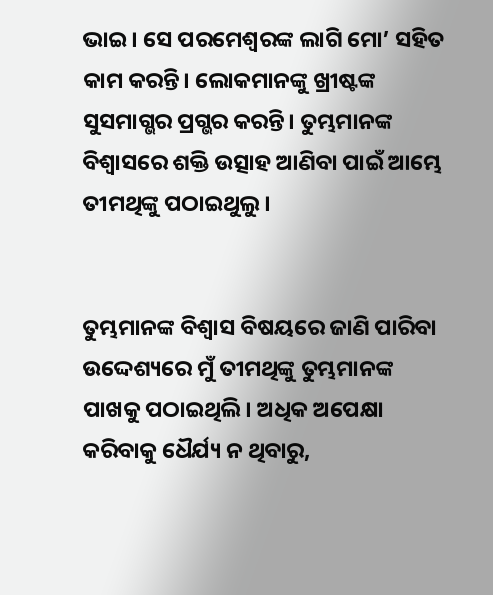ଭାଇ। ସେ ପରମେଶ୍ୱରଙ୍କ ଲାଗି ମୋ’ ସହିତ କାମ କରନ୍ତି। ଲୋକମାନଙ୍କୁ ଖ୍ରୀଷ୍ଟଙ୍କ ସୁସମାଗ୍ଭର ପ୍ରଗ୍ଭର କରନ୍ତି। ତୁମ୍ଭମାନଙ୍କ ବିଶ୍ୱାସରେ ଶକ୍ତି ଉତ୍ସାହ ଆଣିବା ପାଇଁ ଆମ୍ଭେ ତୀମଥିଙ୍କୁ ପଠାଇଥୁଲୁ।


ତୁମ୍ଭମାନଙ୍କ ବିଶ୍ୱାସ ବିଷୟରେ ଜାଣି ପାରିବା ଉଦ୍ଦେଶ୍ୟରେ ମୁଁ ତୀମଥିଙ୍କୁ ତୁମ୍ଭମାନଙ୍କ ପାଖକୁ ପଠାଇଥିଲି। ଅଧିକ ଅପେକ୍ଷା କରିବାକୁ ଧୈର୍ଯ୍ୟ ନ ଥିବାରୁ,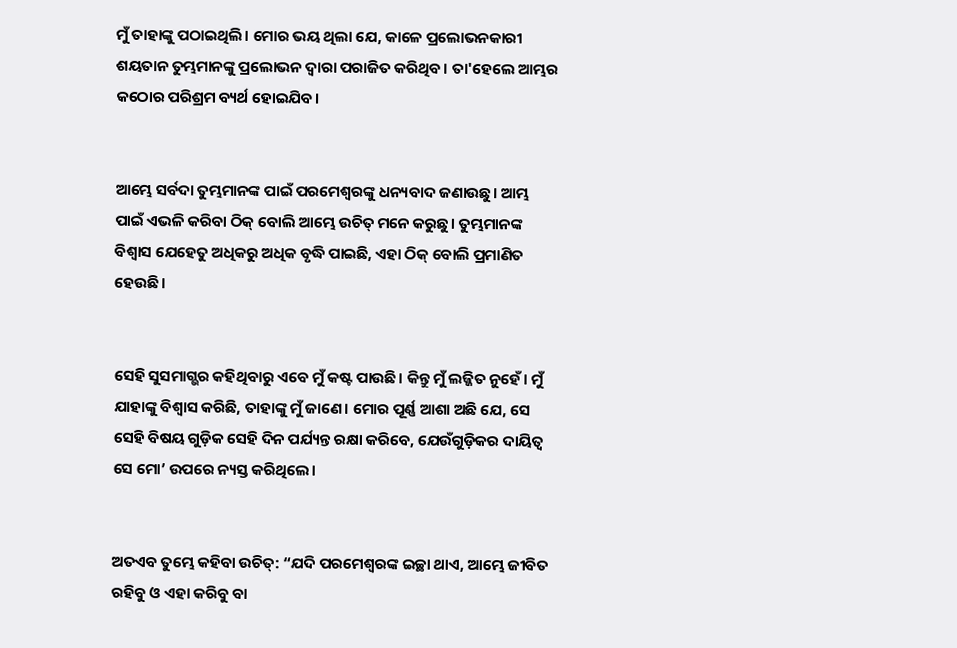ମୁଁ ତାହାଙ୍କୁ ପଠାଇଥିଲି। ମୋର ଭୟ ଥିଲା ଯେ, କାଳେ ପ୍ରଲୋଭନକାରୀ ଶୟତାନ ତୁମ୍ଭମାନଙ୍କୁ ପ୍ରଲୋଭନ ଦ୍ୱାରା ପରାଜିତ କରିଥିବ। ତା'ହେଲେ ଆମ୍ଭର କଠୋର ପରିଶ୍ରମ ବ୍ୟର୍ଥ ହୋଇଯିବ।


ଆମ୍ଭେ ସର୍ବଦା ତୁମ୍ଭମାନଙ୍କ ପାଇଁ ପରମେଶ୍ୱରଙ୍କୁ ଧନ୍ୟବାଦ ଜଣାଉଛୁ। ଆମ୍ଭ ପାଇଁ ଏଭଳି କରିବା ଠିକ୍ ବୋଲି ଆମ୍ଭେ ଉଚିତ୍ ମନେ କରୁଛୁ। ତୁମ୍ଭମାନଙ୍କ ବିଶ୍ୱାସ ଯେହେତୁ ଅଧିକରୁ ଅଧିକ ବୃଦ୍ଧି ପାଇଛି, ଏହା ଠିକ୍ ବୋଲି ପ୍ରମାଣିତ ହେଉଛି।


ସେହି ସୁସମାଗ୍ଭର କହିଥିବାରୁ ଏବେ ମୁଁ କଷ୍ଟ ପାଉଛି। କିନ୍ତୁ ମୁଁ ଲଜ୍ଜିତ ନୁହେଁ। ମୁଁ ଯାହାଙ୍କୁ ବିଶ୍ୱାସ କରିଛି, ତାହାଙ୍କୁ ମୁଁ ଜାଣେ। ମୋର ପୂର୍ଣ୍ଣ ଆଶା ଅଛି ଯେ, ସେ ସେହି ବିଷୟ ଗୁଡ଼ିକ ସେହି ଦିନ ପର୍ଯ୍ୟନ୍ତ ରକ୍ଷା କରିବେ, ଯେଉଁଗୁଡ଼ିକର ଦାୟିତ୍ୱ ସେ ମୋ’ ଉପରେ ନ୍ୟସ୍ତ କରିଥିଲେ।


ଅତଏବ ତୁମ୍ଭେ କହିବା ଉଚିତ୍: “ଯଦି ପରମେଶ୍ୱରଙ୍କ ଇଚ୍ଛା ଥାଏ, ଆମ୍ଭେ ଜୀବିତ ରହିବୁ ଓ ଏହା କରିବୁ ବା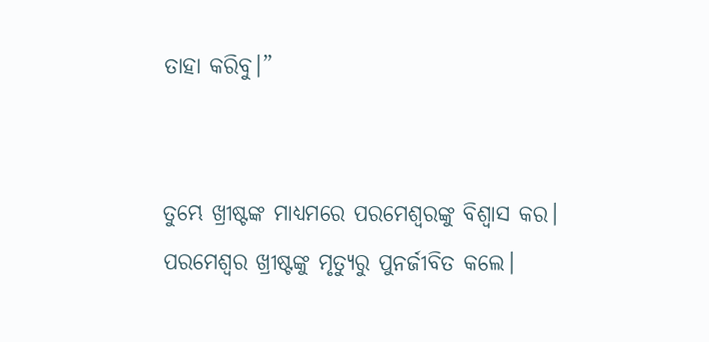ତାହା କରିବୁ।”


ତୁମ୍ଭେ ଖ୍ରୀଷ୍ଟଙ୍କ ମାଧ୍ୟମରେ ପରମେଶ୍ୱରଙ୍କୁ ବିଶ୍ୱାସ କର। ପରମେଶ୍ୱର ଖ୍ରୀଷ୍ଟଙ୍କୁ ମୃତ୍ୟୁରୁ ପୁନର୍ଜୀବିତ କଲେ।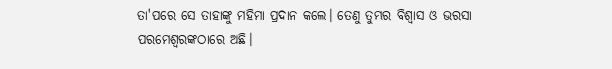ତା'ପରେ ସେ ତାହାଙ୍କୁ ମହିମା ପ୍ରଦାନ କଲେ। ତେଣୁ ତୁମ୍ଭର ବିଶ୍ୱାସ ଓ ଭରସା ପରମେଶ୍ୱରଙ୍କଠାରେ ଅଛି।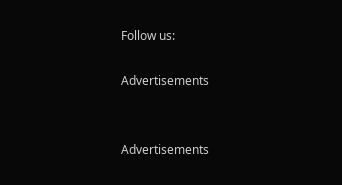Follow us:

Advertisements


Advertisements